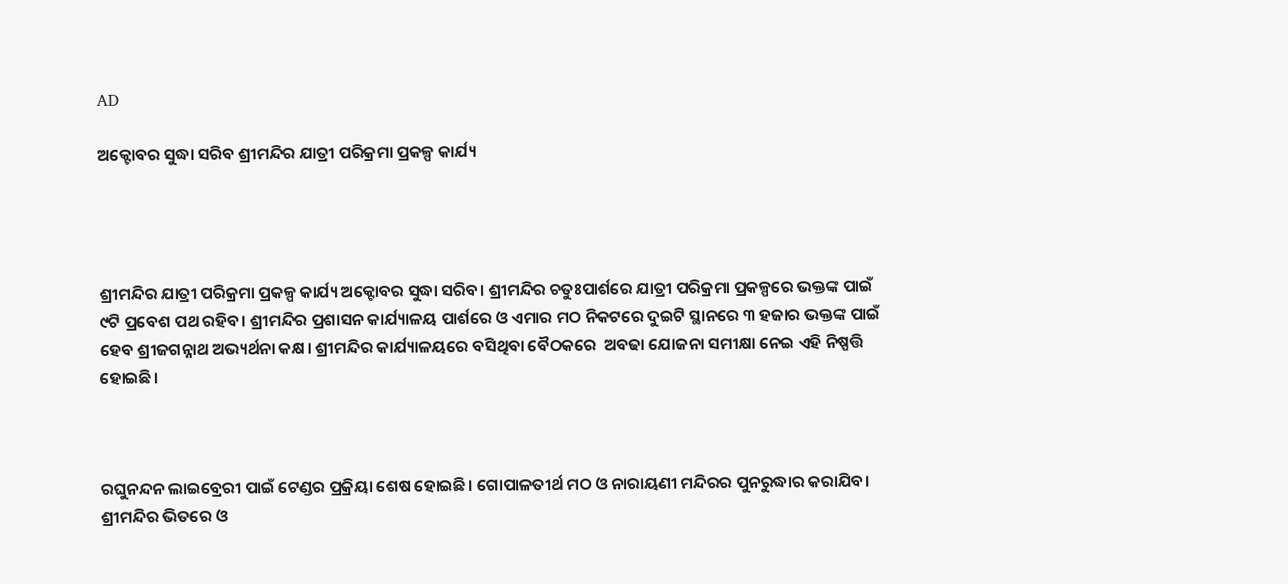AD

ଅକ୍ଟୋବର ସୁଦ୍ଧା ସରିବ ଶ୍ରୀମନ୍ଦିର ଯାତ୍ରୀ ପରିକ୍ରମା ପ୍ରକଳ୍ପ କାର୍ଯ୍ୟ




ଶ୍ରୀମନ୍ଦିର ଯାତ୍ରୀ ପରିକ୍ରମା ପ୍ରକଳ୍ପ କାର୍ଯ୍ୟ ଅକ୍ଟୋବର ସୁଦ୍ଧା ସରିବ। ଶ୍ରୀମନ୍ଦିର ଚତୁଃପାର୍ଶରେ ଯାତ୍ରୀ ପରିକ୍ରମା ପ୍ରକଳ୍ପରେ ଭକ୍ତଙ୍କ ପାଇଁ ୯ଟି ପ୍ରବେଶ ପଥ ରହିବ। ଶ୍ରୀମନ୍ଦିର ପ୍ରଶାସନ କାର୍ଯ୍ୟାଳୟ ପାର୍ଶରେ ଓ ଏମାର ମଠ ନିକଟରେ ଦୁଇଟି ସ୍ଥାନରେ ୩ ହଜାର ଭକ୍ତଙ୍କ ପାଇଁ ହେବ ଶ୍ରୀଜଗନ୍ନାଥ ଅଭ୍ୟର୍ଥନା କକ୍ଷ। ଶ୍ରୀମନ୍ଦିର କାର୍ଯ୍ୟାଳୟରେ ବସିଥିବା ବୈଠକରେ  ଅବଢା ଯୋଜନା ସମୀକ୍ଷା ନେଇ ଏହି ନିଷ୍ପତ୍ତି ହୋଇଛି।



ରଘୁନନ୍ଦନ ଲାଇବ୍ରେରୀ ପାଇଁ ଟେଣ୍ଡର ପ୍ରକ୍ରିୟା ଶେଷ ହୋଇଛି। ଗୋପାଳତୀର୍ଥ ମଠ ଓ ନାରାୟଣୀ ମନ୍ଦିରର ପୁନରୁଦ୍ଧାର କରାଯିବ। ଶ୍ରୀମନ୍ଦିର ଭିତରେ ଓ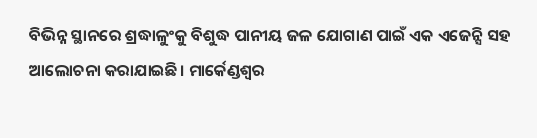ବିଭିନ୍ନ ସ୍ଥାନରେ ଶ୍ରଦ୍ଧାଳୁଂକୁ ବିଶୁଦ୍ଧ ପାନୀୟ ଜଳ ଯୋଗାଣ ପାଇଁ ଏକ ଏଜେନ୍ସି ସହ ଆଲୋଚନା କରାଯାଇଛି। ମାର୍କେଣ୍ଡଶ୍ୱର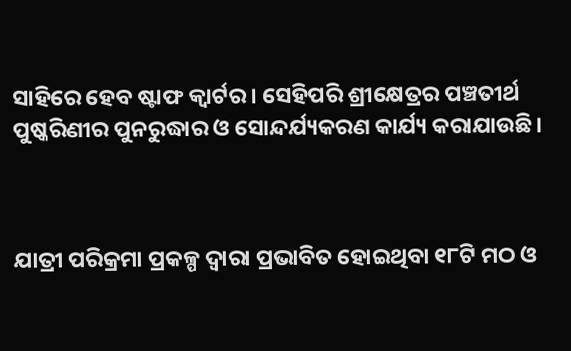ସାହିରେ ହେବ ଷ୍ଟାଫ କ୍ୱାର୍ଟର । ସେହିପରି ଶ୍ରୀକ୍ଷେତ୍ରର ପଞ୍ଚତୀର୍ଥ ପୁଷ୍କରିଣୀର ପୁନରୁଦ୍ଧାର ଓ ସୋନ୍ଦର୍ଯ୍ୟକରଣ କାର୍ଯ୍ୟ କରାଯାଉଛି।



ଯାତ୍ରୀ ପରିକ୍ରମା ପ୍ରକଳ୍ପ ଦ୍ବାରା ପ୍ରଭାବିତ ହୋଇଥିବା ୧୮ଟି ମଠ ଓ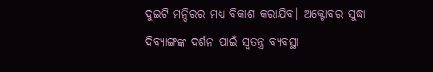ଦୁଇଟି ମନ୍ଦିରର ମଧ୍ୟ ବିକାଶ କରାଯିବ। ଅକ୍ଟୋବର ସୁଦ୍ଧା ଦିବ୍ୟାଙ୍ଗଙ୍କ ଦର୍ଶନ ପାଇଁ ସ୍ବତନ୍ତ୍ର ବ୍ୟବସ୍ଥା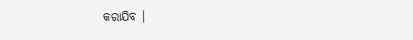କରାଯିବ ।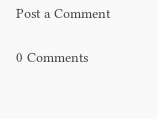Post a Comment

0 Comments